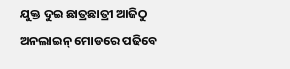ଯୁକ୍ତ ଦୁଇ ଛାତ୍ରଛାତ୍ରୀ ଆଜିଠୁ ଅନଲାଇନ୍ ମୋଡରେ ପଢିବେ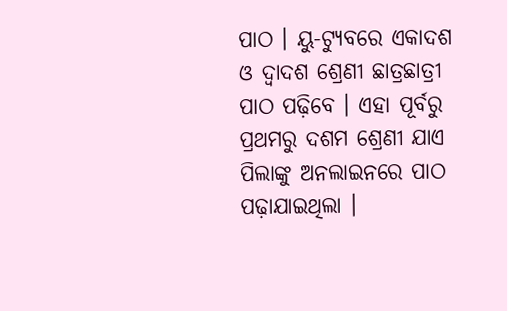ପାଠ । ୟୁ-ଟ୍ୟୁବରେ ଏକାଦଶ ଓ ଦ୍ୱାଦଶ ଶ୍ରେଣୀ ଛାତ୍ରଛାତ୍ରୀ ପାଠ ପଢ଼ିବେ । ଏହା ପୂର୍ବରୁ ପ୍ରଥମରୁ ଦଶମ ଶ୍ରେଣୀ ଯାଏ ପିଲାଙ୍କୁ ଅନଲାଇନରେ ପାଠ ପଢ଼ାଯାଇଥିଲା ।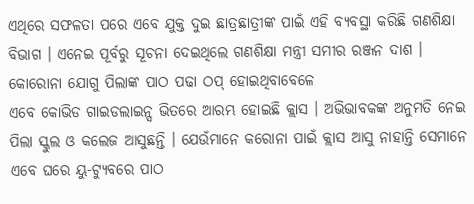ଏଥିରେ ସଫଳତା ପରେ ଏବେ ଯୁକ୍ତ ଦୁଇ ଛାତ୍ରଛାତ୍ରୀଙ୍କ ପାଇଁ ଏହି ବ୍ୟବସ୍ଥା କରିଛି ଗଣଶିକ୍ଷା ବିଭାଗ । ଏନେଇ ପୂର୍ବରୁ ସୂଚନା ଦେଇଥିଲେ ଗଣଶିକ୍ଷା ମନ୍ତ୍ରୀ ସମୀର ରଞ୍ଜନ ଦାଶ । କୋରୋନା ଯୋଗୁ ପିଲାଙ୍କ ପାଠ ପଢା ଠପ୍ ହୋଇଥିବାବେଳେ
ଏବେ କୋଭିଡ ଗାଇଡଲାଇନ୍ସ ଭିତରେ ଆରମ୍ଭ ହୋଇଛି କ୍ଲାସ । ଅଭିଭାବକଙ୍କ ଅନୁମତି ନେଇ ପିଲା ସ୍କୁଲ ଓ କଲେଜ ଆସୁଛନ୍ତି । ଯେଉଁମାନେ କରୋନା ପାଇଁ କ୍ଲାସ ଆସୁ ନାହାନ୍ତି ସେମାନେ ଏବେ ଘରେ ୟୁ-ଟ୍ୟୁବରେ ପାଠ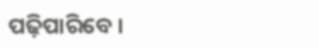ପଢ଼ିପାରିବେ ।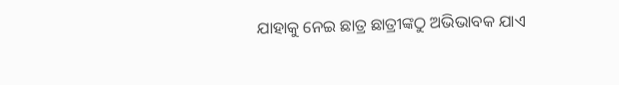ଯାହାକୁ ନେଇ ଛାତ୍ର ଛାତ୍ରୀଙ୍କଠୁ ଅଭିଭାବକ ଯାଏ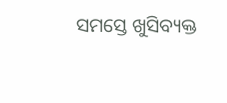ସମସ୍ତେ ଖୁସିବ୍ୟକ୍ତ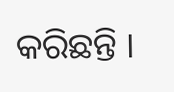କରିଛନ୍ତି ।